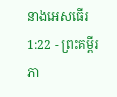នាងអេសធើរ 1:22 - ព្រះគម្ពីរភា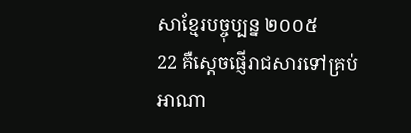សាខ្មែរបច្ចុប្បន្ន ២០០៥
22 គឺស្ដេចផ្ញើរាជសារទៅគ្រប់អាណា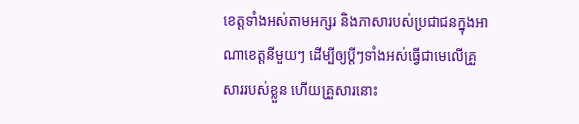ខេត្តទាំងអស់តាមអក្សរ និងភាសារបស់ប្រជាជនក្នុងអាណាខេត្តនីមួយៗ ដើម្បីឲ្យប្ដីៗទាំងអស់ធ្វើជាមេលើគ្រួសាររបស់ខ្លួន ហើយគ្រួសារនោះ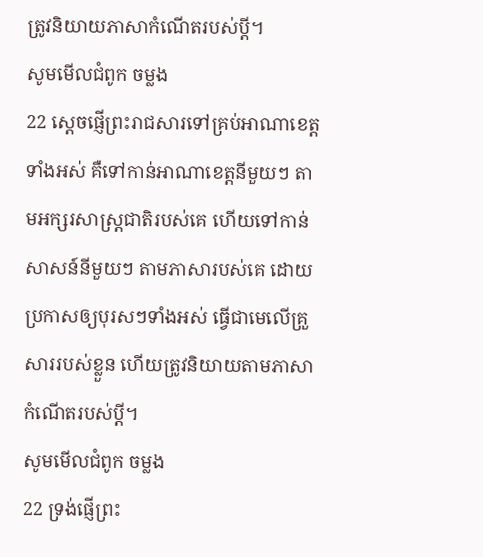ត្រូវនិយាយភាសាកំណើតរបស់ប្ដី។
សូមមើលជំពូក ចម្លង
22 ស្ដេចផ្ញើព្រះរាជសារទៅគ្រប់អាណាខេត្តទាំងអស់ គឺទៅកាន់អាណាខេត្តនីមួយៗ តាមអក្សរសាស្ត្រជាតិរបស់គេ ហើយទៅកាន់សាសន៍នីមួយៗ តាមភាសារបស់គេ ដោយប្រកាសឲ្យបុរសៗទាំងអស់ ធ្វើជាមេលើគ្រួសាររបស់ខ្លួន ហើយត្រូវនិយាយតាមភាសាកំណើតរបស់ប្ដី។
សូមមើលជំពូក ចម្លង
22 ទ្រង់ផ្ញើព្រះ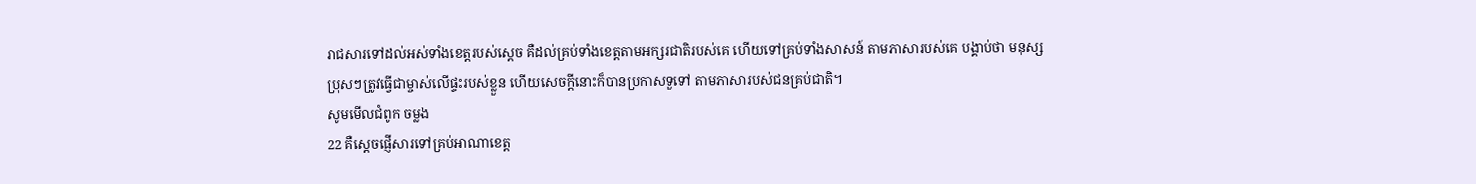រាជសារទៅដល់អស់ទាំងខេត្តរបស់ស្តេច គឺដល់គ្រប់ទាំងខេត្តតាមអក្សរជាតិរបស់គេ ហើយទៅគ្រប់ទាំងសាសន៍ តាមភាសារបស់គេ បង្គាប់ថា មនុស្សប្រុសៗត្រូវធ្វើជាម្ចាស់លើផ្ទះរបស់ខ្លួន ហើយសេចក្ដីនោះក៏បានប្រកាសទួទៅ តាមភាសារបស់ជនគ្រប់ជាតិ។
សូមមើលជំពូក ចម្លង
22 គឺស្ដេចផ្ញើសារទៅគ្រប់អាណាខេត្ត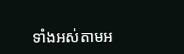ទាំងអស់តាមអ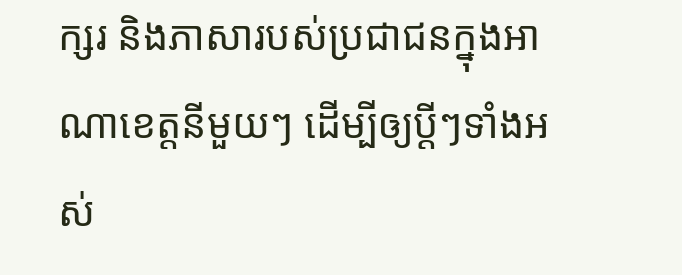ក្សរ និងភាសារបស់ប្រជាជនក្នុងអាណាខេត្តនីមួយៗ ដើម្បីឲ្យប្ដីៗទាំងអស់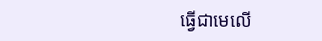ធ្វើជាមេលើ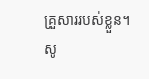គ្រួសាររបស់ខ្លួន។
សូ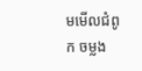មមើលជំពូក ចម្លង